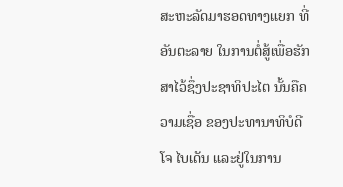ສະຫະລັດມາຮອດທາງແຍກ ທີ່ອັນຕະລາຍ ໃນການຕໍ່ສູ້ເພື່ອຮັກສາໄວ້ຊຶ່ງປະຊາທິປະໄຕ ນັ້ນຄືຄວາມເຊື່ອ ຂອງປະທານາທິບໍດີໂຈ ໄບເດັນ ແລະຢູ່ໃນການ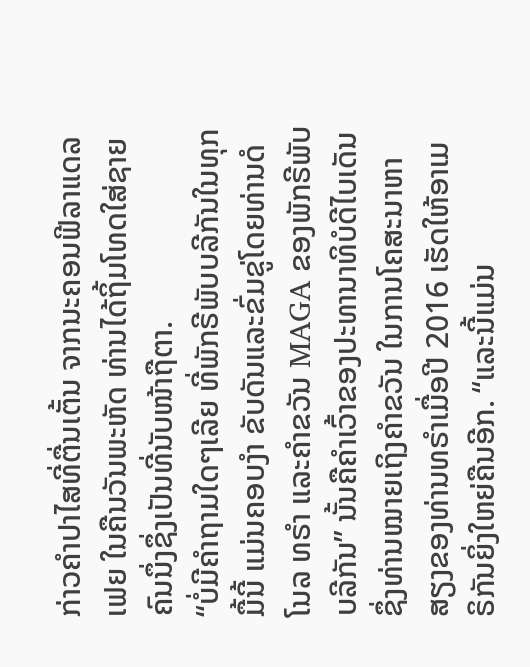ກ່າວຄຳປາໄສທີ່ຕື່ນເຕັ້ນ ຈາກນະຄອນຟີລາແດລເຟຍ ໃນຄືນວັນພະຫັດ ທ່ານໄດ້ຖິ້ມໂທດໃສ່ຊາຍຄົນນຶ່ງຊຶ່ງເປັນທີ່ນັບໜ້າຖືຕາ.
“ບໍ່ມີຄຳຖາມໃດໆເລີຍ ທີ່ພັກຣີພັບບລີກັນໃນທຸກມື້ນີ້ ແມ່ນຄອບງຳ ຂັບດັນແລະຂົ່ມຂູ່ໂດຍທ່ານດໍໂນລ ທຣຳ ແລະຄຳຂວັນ MAGA ຂອງພັກຣີພັບບລີກັນ” ນັ້ນຄືຄຳເວົ້າຂອງປະທານາທິບໍດີໄບເດັນ ຊຶ່ງທ່ານໝາຍເຖິງຄຳຂວັນ ໃນການໂຄສະນາຫາສຽງຂອງທ່ານທຣຳເມື່ອປີ 2016 ເຮັດໃຫ້ອາເມຣິກັນຍິ່ງໃຫຍ່ຄືນອີກ. “ແລະນີ້ແມ່ນ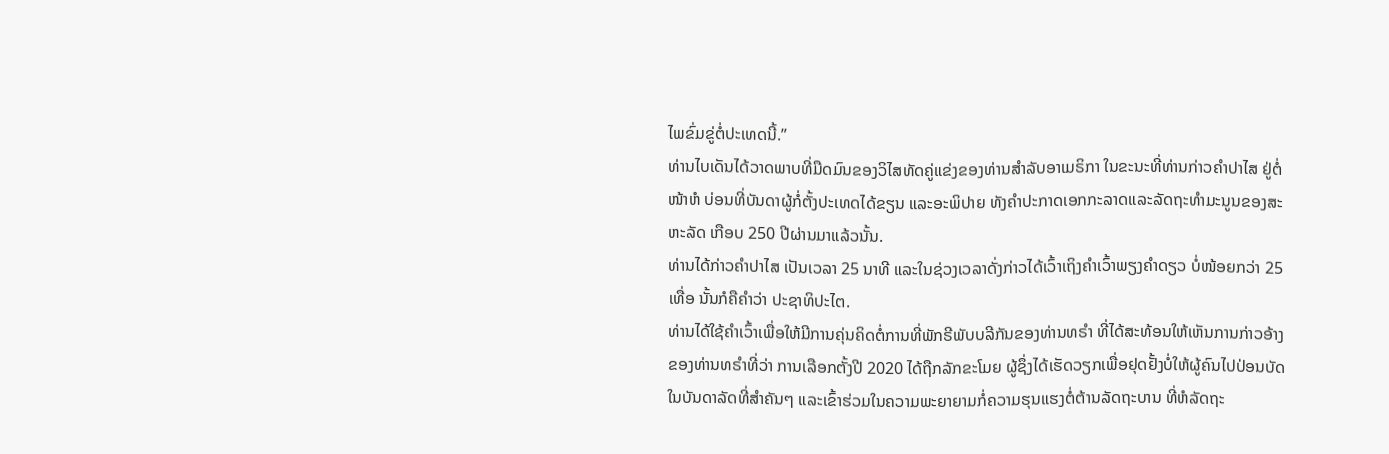ໄພຂົ່ມຂູ່ຕໍ່ປະເທດນີ້.”
ທ່ານໄບເດັນໄດ້ວາດພາບທີ່ມືດມົນຂອງວິໄສທັດຄູ່ແຂ່ງຂອງທ່ານສຳລັບອາເມຣິກາ ໃນຂະນະທີ່ທ່ານກ່າວຄຳປາໄສ ຢູ່ຕໍ່ໜ້າຫໍ ບ່ອນທີ່ບັນດາຜູ້ກໍ່ຕັ້ງປະເທດໄດ້ຂຽນ ແລະອະພິປາຍ ທັງຄຳປະກາດເອກກະລາດແລະລັດຖະທຳມະນູນຂອງສະຫະລັດ ເກືອບ 250 ປີຜ່ານມາແລ້ວນັ້ນ.
ທ່ານໄດ້ກ່າວຄຳປາໄສ ເປັນເວລາ 25 ນາທີ ແລະໃນຊ່ວງເວລາດັ່ງກ່າວໄດ້ເວົ້າເຖິງຄຳເວົ້າພຽງຄຳດຽວ ບໍ່ໜ້ອຍກວ່າ 25 ເທື່ອ ນັ້ນກໍຄືຄຳວ່າ ປະຊາທິປະໄຕ.
ທ່ານໄດ້ໃຊ້ຄຳເວົ້າເພື່ອໃຫ້ມີການຄຸ່ນຄິດຕໍ່ການທີ່ພັກຣີພັບບລີກັນຂອງທ່ານທຣຳ ທີ່ໄດ້ສະທ້ອນໃຫ້ເຫັນການກ່າວອ້າງຂອງທ່ານທຣຳທີ່ວ່າ ການເລືອກຕັ້ງປີ 2020 ໄດ້ຖືກລັກຂະໂມຍ ຜູ້ຊຶ່ງໄດ້ເຮັດວຽກເພື່ອຢຸດຢັ້ງບໍ່ໃຫ້ຜູ້ຄົນໄປປ່ອນບັດໃນບັນດາລັດທີ່ສຳຄັນໆ ແລະເຂົ້າຮ່ວມໃນຄວາມພະຍາຍາມກໍ່ຄວາມຮຸນແຮງຕໍ່ຕ້ານລັດຖະບານ ທີ່ຫໍລັດຖະ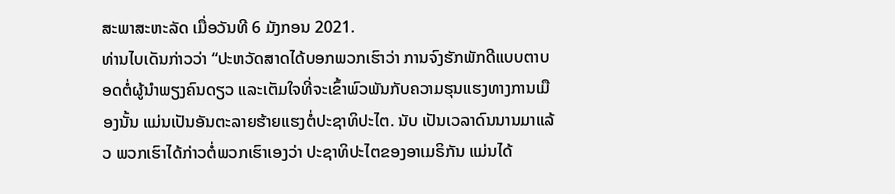ສະພາສະຫະລັດ ເມື່ອວັນທີ 6 ມັງກອນ 2021.
ທ່ານໄບເດັນກ່າວວ່າ “ປະຫວັດສາດໄດ້ບອກພວກເຮົາວ່າ ການຈົງຮັກພັກດີແບບຕາບອດຕໍ່ຜູ້ນຳພຽງຄົນດຽວ ແລະເຕັມໃຈທີ່ຈະເຂົ້າພົວພັນກັບຄວາມຮຸນແຮງທາງການເມືອງນັ້ນ ແມ່ນເປັນອັນຕະລາຍຮ້າຍແຮງຕໍ່ປະຊາທິປະໄຕ. ນັບ ເປັນເວລາດົນນານມາແລ້ວ ພວກເຮົາໄດ້ກ່າວຕໍ່ພວກເຮົາເອງວ່າ ປະຊາທິປະໄຕຂອງອາເມຣິກັນ ແມ່ນໄດ້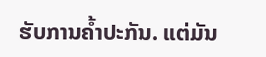ຮັບການຄ້ຳປະກັນ. ແຕ່ມັນ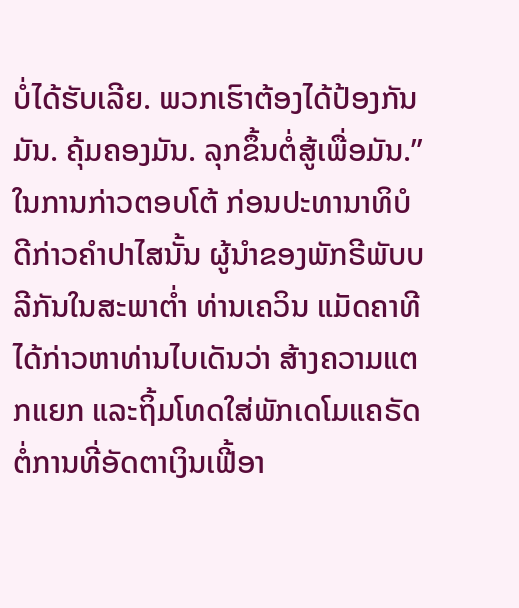ບໍ່ໄດ້ຮັບເລີຍ. ພວກເຮົາຕ້ອງໄດ້ປ້ອງກັນມັນ. ຄຸ້ມຄອງມັນ. ລຸກຂຶ້ນຕໍ່ສູ້ເພື່ອມັນ.”
ໃນການກ່າວຕອບໂຕ້ ກ່ອນປະທານາທິບໍດີກ່າວຄຳປາໄສນັ້ນ ຜູ້ນຳຂອງພັກຣີພັບບລີກັນໃນສະພາຕ່ຳ ທ່ານເຄວິນ ແມັດຄາທີ ໄດ້ກ່າວຫາທ່ານໄບເດັນວ່າ ສ້າງຄວາມແຕກແຍກ ແລະຖິ້ມໂທດໃສ່ພັກເດໂມແຄຣັດ ຕໍ່ການທີ່ອັດຕາເງິນເຟີ້ອາ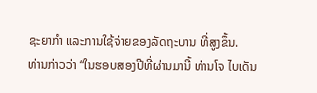ຊະຍາກຳ ແລະການໃຊ້ຈ່າຍຂອງລັດຖະບານ ທີ່ສູງຂຶ້ນ.
ທ່ານກ່າວວ່າ “ໃນຮອບສອງປີທີ່ຜ່ານມານີ້ ທ່ານໂຈ ໄບເດັນ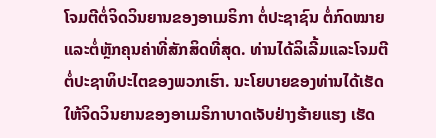ໂຈມຕີຕໍ່ຈິດວິນຍານຂອງອາເມຣິກາ ຕໍ່ປະຊາຊົນ ຕໍ່ກົດໝາຍ ແລະຕໍ່ຫຼັກຄຸນຄ່າທີ່ສັກສິດທີ່ສຸດ. ທ່ານໄດ້ລິເລີ້ມແລະໂຈມຕີຕໍ່ປະຊາທິປະໄຕຂອງພວກເຮົາ. ນະໂຍບາຍຂອງທ່ານໄດ້ເຮັດໃຫ້ຈິດວິນຍານຂອງອາເມຣິກາບາດເຈັບຢ່າງຮ້າຍແຮງ ເຮັດ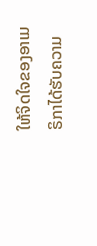ໃຫ້ຈິດໃຈຂອງອາເມຣິກາໄດ້ຮັບຄວາມ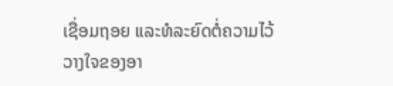ເຊື່ອມຖອຍ ແລະທໍລະຍົດຕໍ່ຄວາມໄວ້ວາງໃຈຂອງອາ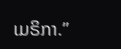ເມຣິກາ.”